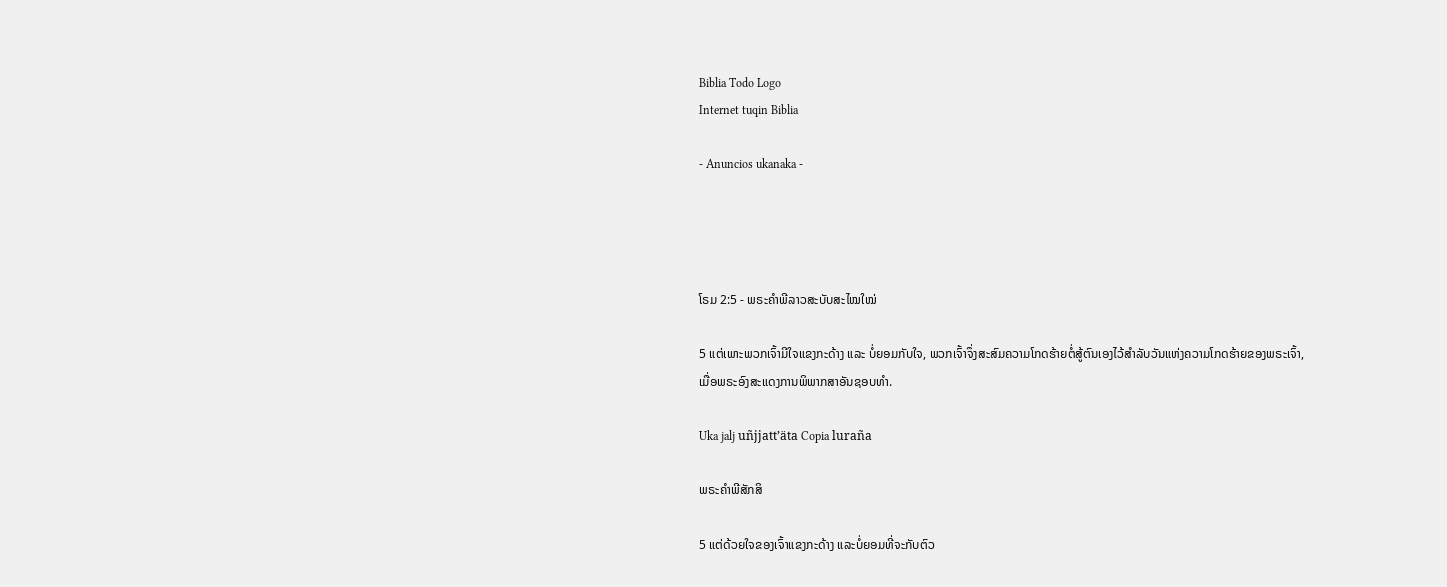Biblia Todo Logo
Internet tuqin Biblia

- Anuncios ukanaka -




ໂຣມ 2:5 - ພຣະຄຳພີລາວສະບັບສະໄໝໃໝ່

5 ແຕ່ເພາະພວກເຈົ້າມີໃຈແຂງກະດ້າງ ແລະ ບໍ່ຍອມກັບໃຈ, ພວກເຈົ້າຈຶ່ງສະສົມຄວາມໂກດຮ້າຍຕໍ່ສູ້ຕົນເອງໄວ້ສຳລັບວັນແຫ່ງຄວາມໂກດຮ້າຍຂອງພຣະເຈົ້າ, ເມື່ອພຣະອົງສະແດງການພິພາກສາອັນຊອບທຳ.

Uka jalj uñjjattʼäta Copia luraña

ພຣະຄຳພີສັກສິ

5 ແຕ່ດ້ວຍໃຈຂອງເຈົ້າແຂງກະດ້າງ ແລະບໍ່ຍອມທີ່ຈະກັບຕົວ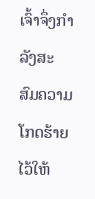ເຈົ້າຈຶ່ງກຳລັງສະສົມຄວາມໂກດຮ້າຍໄວ້ໃຫ້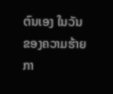ຕົນເອງ ໃນວັນຂອງຄວາມຮ້າຍກາ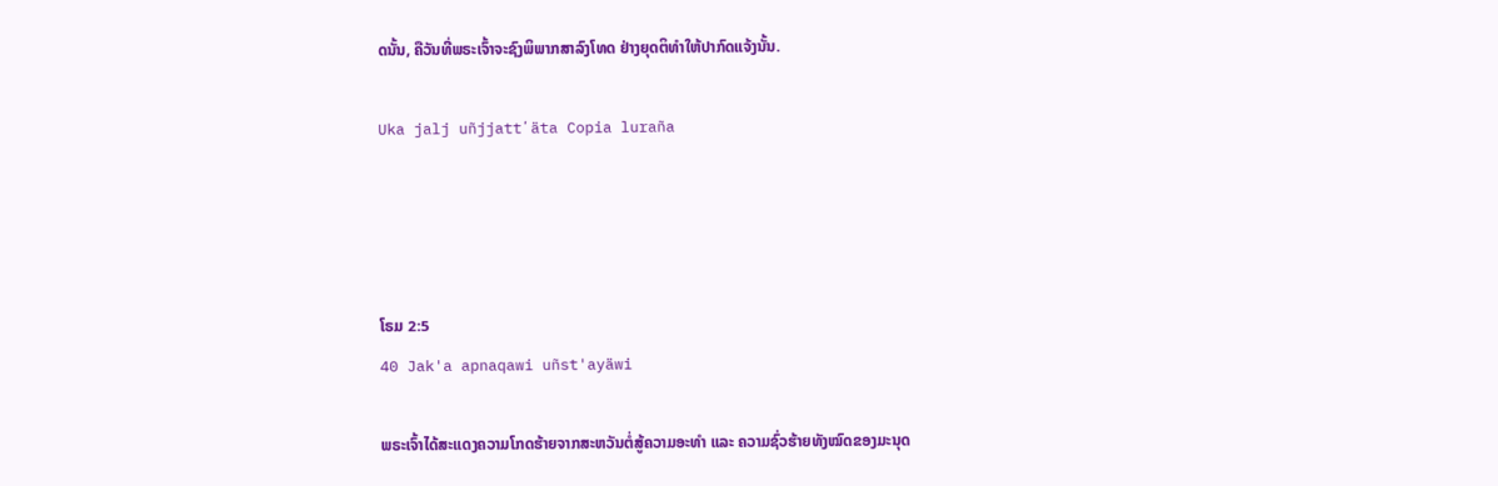ດນັ້ນ, ຄືວັນທີ່ພຣະເຈົ້າຈະຊົງພິພາກສາລົງໂທດ ຢ່າງຍຸດຕິທຳໃຫ້ປາກົດແຈ້ງນັ້ນ.

Uka jalj uñjjattʼäta Copia luraña




ໂຣມ 2:5
40 Jak'a apnaqawi uñst'ayäwi

ພຣະເຈົ້າໄດ້ສະແດງຄວາມໂກດຮ້າຍຈາກສະຫວັນຕໍ່ສູ້ຄວາມອະທຳ ແລະ ຄວາມຊົ່ວຮ້າຍທັງໝົດຂອງມະນຸດ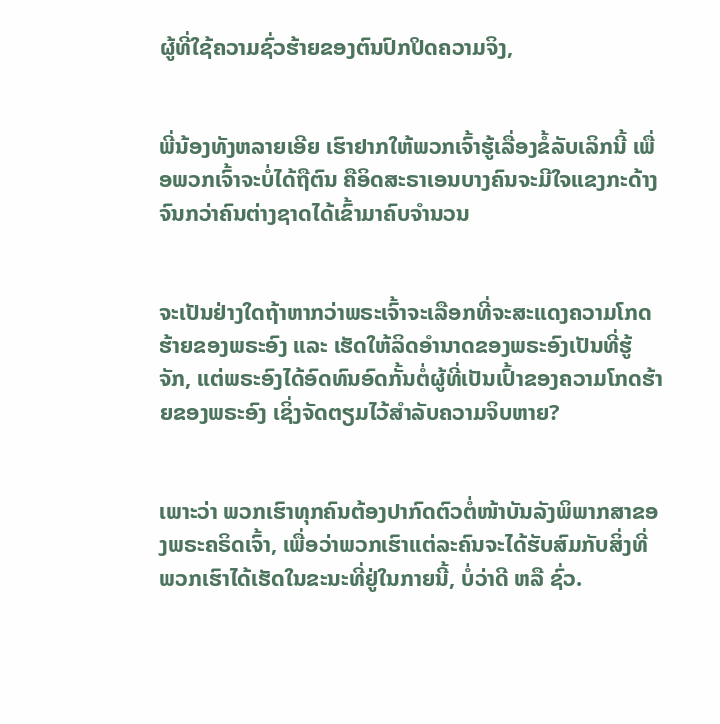ຜູ້ທີ່ໃຊ້ຄວາມຊົ່ວຮ້າຍຂອງຕົນປົກປິດຄວາມຈິງ,


ພີ່ນ້ອງທັງຫລາຍເອີຍ ເຮົາຢາກໃຫ້ພວກເຈົ້າຮູ້ເລື່ອງຂໍ້ລັບເລິກນີ້ ເພື່ອພວກເຈົ້າຈະບໍ່ໄດ້ຖືຕົນ ຄືອິດສະຣາເອນບາງຄົນຈະມີໃຈແຂງກະດ້າງຈົນກວ່າຄົນຕ່າງຊາດໄດ້ເຂົ້າມາຄົບຈຳນວນ


ຈະເປັນຢ່າງໃດຖ້າຫາກວ່າພຣະເຈົ້າຈະເລືອກທີ່ຈະສະແດງຄວາມໂກດຮ້າຍຂອງພຣະອົງ ແລະ ເຮັດໃຫ້ລິດອຳນາດຂອງພຣະອົງເປັນທີ່ຮູ້ຈັກ, ແຕ່ພຣະອົງໄດ້ອົດທົນອົດກັ້ນຕໍ່ຜູ້ທີ່ເປັນເປົ້າຂອງຄວາມໂກດຮ້າຍຂອງພຣະອົງ ເຊິ່ງຈັດຕຽມໄວ້ສຳລັບຄວາມຈິບຫາຍ?


ເພາະວ່າ ພວກເຮົາທຸກຄົນຕ້ອງປາກົດຕົວຕໍ່ໜ້າບັນລັງພິພາກສາຂອງພຣະຄຣິດເຈົ້າ, ເພື່ອວ່າພວກເຮົາແຕ່ລະຄົນຈະໄດ້ຮັບສົມກັບສິ່ງທີ່ພວກເຮົາໄດ້ເຮັດໃນຂະນະທີ່ຢູ່ໃນກາຍນີ້, ບໍ່ວ່າດີ ຫລື ຊົ່ວ.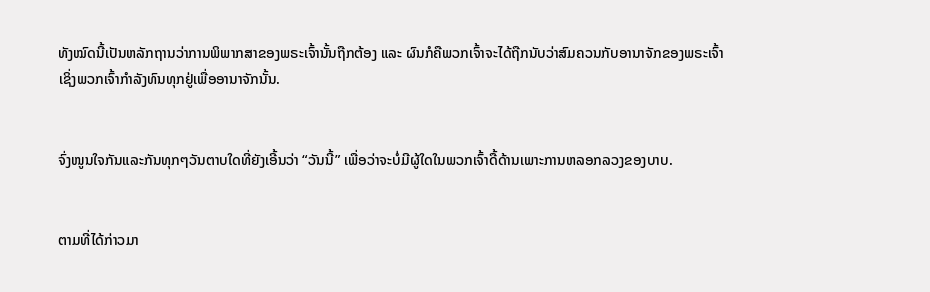ທັງໝົດນີ້ເປັນຫລັກຖານວ່າການພິພາກສາຂອງພຣະເຈົ້ານັ້ນຖືກຕ້ອງ ແລະ ຜົນກໍຄືພວກເຈົ້າຈະໄດ້ຖືກນັບວ່າສົມຄວນກັບອານາຈັກຂອງພຣະເຈົ້າ ເຊິ່ງພວກເຈົ້າກຳລັງທົນທຸກຢູ່ເພື່ອອານາຈັກນັ້ນ.


ຈົ່ງໜູນໃຈກັນແລະກັນທຸກໆວັນຕາບໃດທີ່ຍັງເອີ້ນວ່າ “ວັນນີ້” ເພື່ອວ່າຈະບໍ່ມີຜູ້ໃດໃນພວກເຈົ້າດື້ດ້ານເພາະການຫລອກລວງຂອງບາບ.


ຕາມທີ່ໄດ້ກ່າວມາ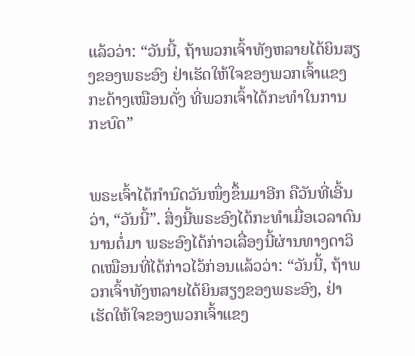ແລ້ວວ່າ: “ວັນນີ້, ຖ້າພວກເຈົ້າທັງຫລາຍໄດ້ຍິນສຽງຂອງພຣະອົງ ຢ່າເຮັດໃຫ້ໃຈຂອງພວກເຈົ້າແຂງກະດ້າງເໝືອນດັ່ງ ທີ່ພວກເຈົ້າໄດ້ກະທຳໃນການກະບົດ”


ພຣະເຈົ້າໄດ້ກຳນົດວັນໜຶ່ງຂຶ້ນມາອີກ ຄືວັນທີ່ເອີ້ນວ່າ, “ວັນນີ້”. ສິ່ງນີ້ພຣະອົງໄດ້ກະທຳເມື່ອເວລາດົນນານຕໍ່ມາ ພຣະອົງໄດ້ກ່າວເລື່ອງນີ້ຜ່ານທາງດາວິດເໝືອນທີ່ໄດ້ກ່າວໄວ້ກ່ອນແລ້ວວ່າ: “ວັນນີ້, ຖ້າພວກເຈົ້າທັງຫລາຍໄດ້ຍິນສຽງຂອງພຣະອົງ, ຢ່າເຮັດໃຫ້ໃຈຂອງພວກເຈົ້າແຂງ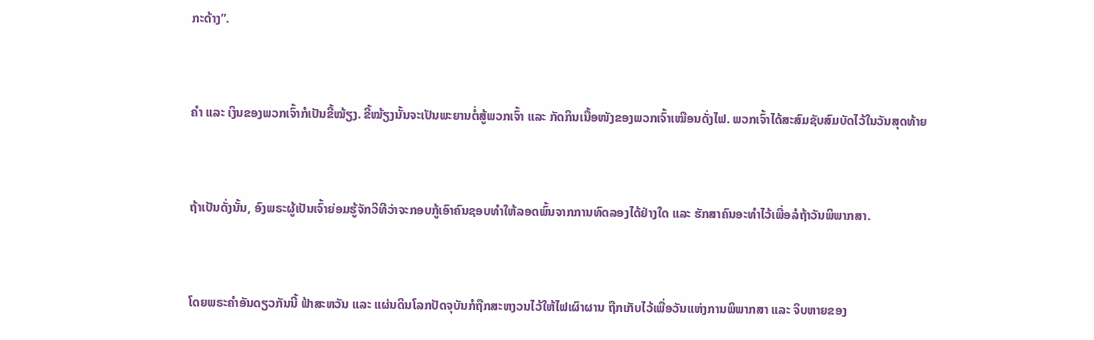ກະດ້າງ”.


ຄຳ ແລະ ເງິນຂອງພວກເຈົ້າກໍເປັນຂີ້ໝ້ຽງ. ຂີ້ໝ້ຽງນັ້ນຈະເປັນພະຍານຕໍ່ສູ້ພວກເຈົ້າ ແລະ ກັດກິນເນື້ອໜັງຂອງພວກເຈົ້າເໝືອນດັ່ງໄຟ. ພວກເຈົ້າໄດ້ສະສົມຊັບສົມບັດໄວ້ໃນວັນສຸດທ້າຍ


ຖ້າເປັນດັ່ງນັ້ນ, ອົງພຣະຜູ້ເປັນເຈົ້າຍ່ອມຮູ້ຈັກວິທີວ່າຈະກອບກູ້ເອົາຄົນຊອບທຳໃຫ້ລອດພົ້ນຈາກການທົດລອງໄດ້ຢ່າງໃດ ແລະ ຮັກສາຄົນອະທຳໄວ້ເພື່ອລໍຖ້າວັນພິພາກສາ.


ໂດຍພຣະຄຳອັນດຽວກັນນີ້ ຟ້າສະຫວັນ ແລະ ແຜ່ນດິນໂລກປັດຈຸບັນກໍຖືກສະຫງວນໄວ້ໃຫ້ໄຟເຜົາຜານ ຖືກເກັບໄວ້ເພື່ອວັນແຫ່ງການພິພາກສາ ແລະ ຈິບຫາຍຂອງ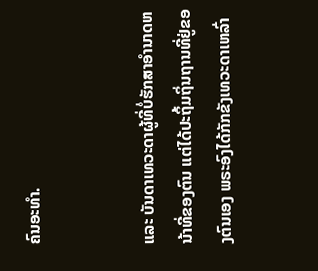ຄົນອະທຳ.


ແລະ ບັນດາເທວະດາຜູ້ທີ່ບໍ່ຮັກສາອຳນາດຫນ້າທີ່ຂອງຕົນ ແຕ່ໄດ້ປະຖິ້ມຖິ່ນຖານທີ່ຢູ່ຂອງຕົນເອງ ພຣະອົງໄດ້ກັກຂັງເທວະດາເຫລົ່າ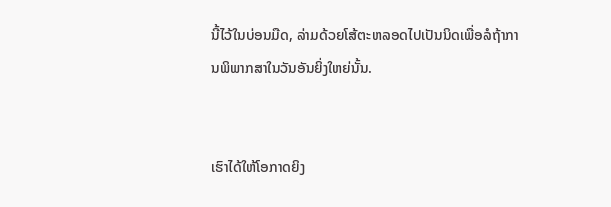ນີ້ໄວ້ໃນບ່ອນມືດ, ລ່າມດ້ວຍໂສ້ຕະຫລອດໄປເປັນນິດເພື່ອລໍຖ້າການພິພາກສາໃນວັນອັນຍິ່ງໃຫຍ່ນັ້ນ.


ເຮົາໄດ້ໃຫ້ໂອກາດຍິງ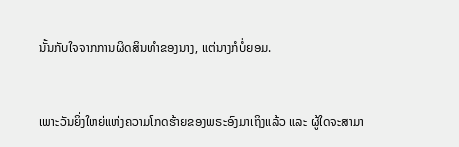ນັ້ນກັບໃຈຈາກການຜິດສິນທຳຂອງນາງ, ແຕ່ນາງກໍບໍ່ຍອມ.


ເພາະວັນຍິ່ງໃຫຍ່ແຫ່ງຄວາມໂກດຮ້າຍຂອງພຣະອົງມາເຖິງແລ້ວ ແລະ ຜູ້ໃດຈະສາມາ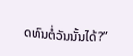ດທົນຕໍ່ວັນນັ້ນໄດ້?”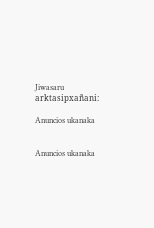Jiwasaru arktasipxañani:

Anuncios ukanaka


Anuncios ukanaka